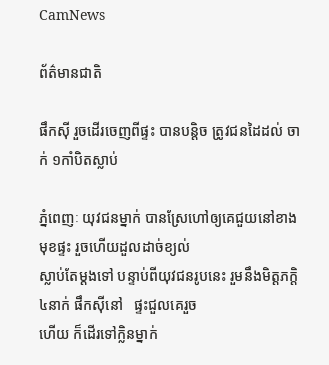CamNews

ព័ត៌មានជាតិ

ផឹកស៊ី រួចដើរចេញពីផ្ទះ បានបន្តិច ត្រូវជនដៃដល់ ចាក់ ១កាំបិតស្លាប់

ភ្នំពេញៈ យុវជនម្នាក់ បានស្រែហៅឲ្យគេជួយនៅខាងមុខផ្ទះ រួចហើយដួលដាច់ខ្យល់
ស្លាប់តែម្តងទៅ បន្ទាប់ពីយុវជនរូបនេះ រួមនឹងមិត្តភក្តិ៤នាក់ ផឹកស៊ីនៅ   ផ្ទះជួលគេរួច
ហើយ ក៏ដើរទៅក្លិនម្នាក់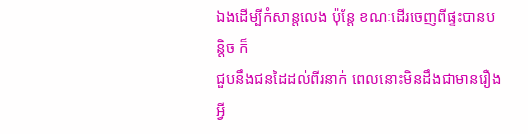ឯងដើម្បីកំសាន្តលេង ប៉ុន្តែ ខណៈដើរចេញពីផ្ទះបានបន្តិច ក៏
ជួបនឹងជនដៃដល់ពីរនាក់ ពេលនោះមិនដឹងជាមានរឿងអ្វី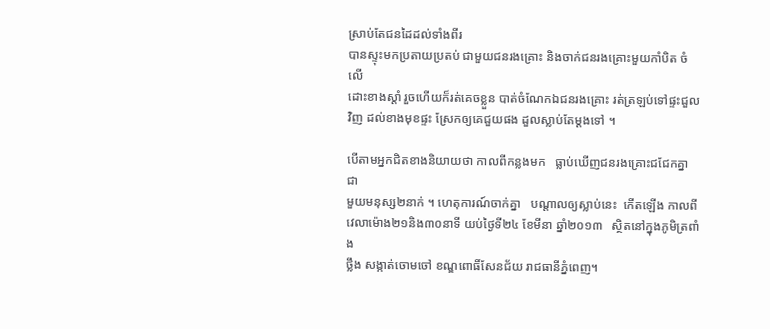ស្រាប់តែជនដៃដល់ទាំងពីរ
បានស្ទុះមកប្រតាយប្រតប់ ជាមួយជនរងគ្រោះ និងចាក់ជនរងគ្រោះមួយកាំបិត ចំលើ
ដោះខាងស្តាំ រួចហើយក៏រត់គេចខ្លួន បាត់ចំណែកឯជនរងគ្រោះ រត់ត្រឡប់ទៅផ្ទះជួល
វិញ ដល់ខាងមុខផ្ទះ ស្រែកឲ្យគេជួយផង ដួលស្លាប់តែម្តងទៅ ។

បើតាមអ្នកជិតខាងនិយាយថា កាលពីកន្លងមក   ធ្លាប់ឃើញជនរងគ្រោះជជែកគ្នា ជា
មួយមនុស្ស២នាក់ ។ ហេតុការណ៍ចាក់គ្នា   បណ្តាលឲ្យស្លាប់នេះ  កើតឡើង កាលពី
វេលាម៉ោង២១និង៣០នាទី យប់ថ្ងៃទី២៤ ខែមីនា ឆ្នាំ២០១៣   ស្ថិតនៅក្នុងភូមិត្រពាំង
ថ្លឹង សង្កាត់ចោមចៅ ខណ្ឌពោធិ៍សែនជ័យ រាជធានីភ្នំពេញ។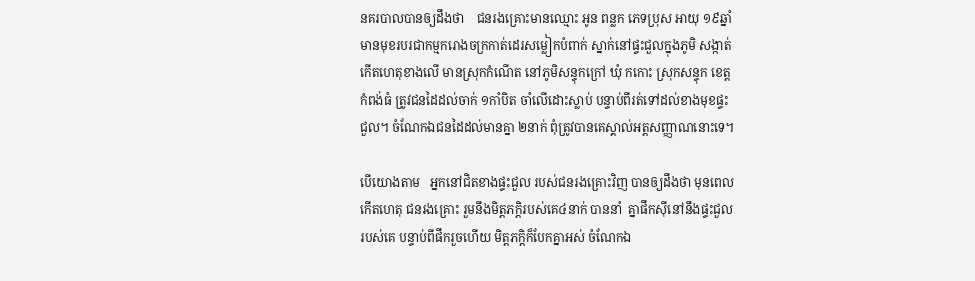នគរបាលបានឲ្យដឹងថា    ជនរងគ្រោះមានឈ្មោះ អូន ពន្លក ភេទប្រុស អាយុ ១៩ឆ្នាំ
មានមុខរបរជាកម្មករោងចក្រកាត់ដេរសម្លៀកបំពាក់ ស្នាក់នៅផ្ទះជួលក្នុងភូមិ សង្កាត់
កើតហេតុខាងលើ មានស្រុកកំណើត នៅភូមិសន្ទុកក្រៅ ឃុំ កកោះ ស្រុកសន្ទុក ខេត្ត
កំពង់ធំ ត្រូវជនដៃដល់ចាក់ ១កាំបិត ចាំលើដោះស្លាប់ បន្ទាប់ពីរត់ទៅដល់ខាងមុខផ្ទះ
ជួល។ ចំណែកឯជនដៃដល់មានគ្នា ២នាក់ ពុំត្រូវបានគេស្គាល់អត្តសញ្ញាណនោះទេ។

បើយោងតាម   អ្នកនៅជិតខាងផ្ទះជួល របស់ជនរងគ្រោះវិញ បានឲ្យដឹងថា មុនពេល
កើតហេតុ ជនរងគ្រោះ រួមនឹងមិត្តភក្តិរបស់គេ៤នាក់ បាននាំ  គ្នាផឹកស៊ីនៅនឹងផ្ទះជួល
របស់គេ បន្ទាប់ពីផឹករួចហើយ មិត្តភក្តិក៏បែកគ្នាអស់ ចំណែកឯ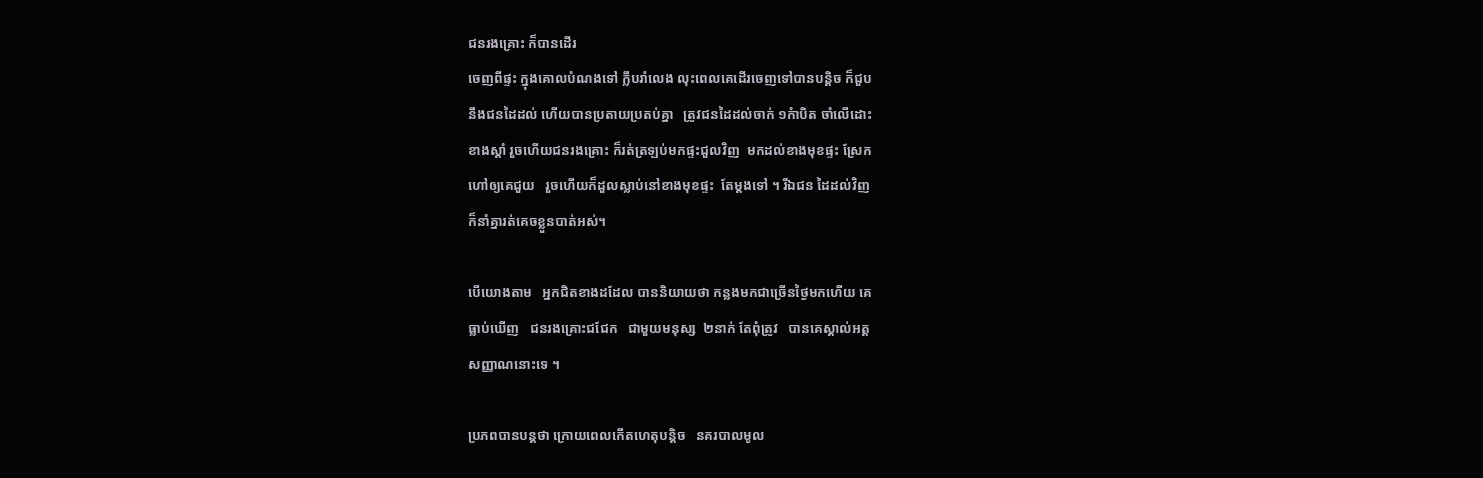ជនរងគ្រោះ ក៏បានដើរ
ចេញពីផ្ទះ ក្នុងគោលបំណងទៅ ក្លឹបរាំលេង លុះពេលគេដើរចេញទៅបានបន្តិច ក៏ជួប
នឹងជនដៃដល់ ហើយបានប្រតាយប្រតប់គ្នា   ត្រូវជនដៃដល់ចាក់ ១កំាបិត ចាំលើដោះ
ខាងស្តាំ រួចហើយជនរងគ្រោះ ក៏រត់ត្រឡប់មកផ្ទះជួលវិញ  មកដល់ខាងមុខផ្ទះ ស្រែក
ហៅឲ្យគេជួយ   រួចហើយក៏ដួលស្លាប់នៅខាងមុខផ្ទះ  តែម្តងទៅ ។ រីឯជន ដៃដល់វិញ
ក៏នាំគ្នារត់គេចខ្លួនបាត់អស់។

បើយោងតាម   អ្នកជិតខាងដដែល បាននិយាយថា កន្លងមកជាច្រើនថ្ងៃមកហើយ គេ
ធ្លាប់ឃើញ   ជនរងគ្រោះជជែក   ជាមួយមនុស្ស  ២នាក់ តែពុំត្រូវ   បានគេស្គាល់អត្ត
សញ្ញាណនោះទេ ។

ប្រភពបានបន្តថា ក្រោយពេលកើតហេតុបន្តិច   នគរបាលមូល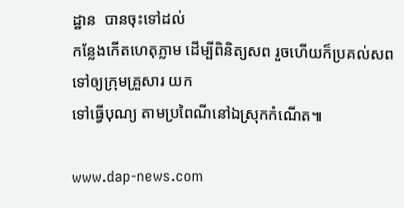ដ្ឋាន  បានចុះទៅដល់
កន្លែងកើតហេតុភ្លាម ដើម្បីពិនិត្យសព រួចហើយក៏ប្រគល់សពទៅឲ្យក្រុមគ្រួសារ យក
ទៅធ្វើបុណ្យ តាមប្រពៃណីនៅឯស្រុកកំណើត៕

www.dap-news.com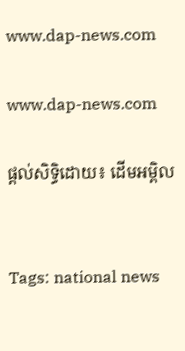www.dap-news.com

www.dap-news.com

ផ្តល់សិទ្ធិដោយ៖ ដើមអម្ពិល


Tags: national news